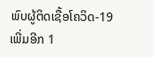ພົບຜູ້ຕິດເຊື້ອໂຄວິດ-19 ເພີ່ມອີກ 1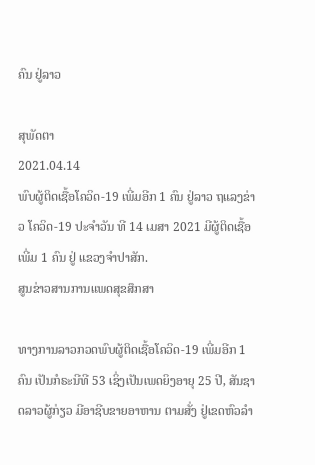ຄົນ ຢູ່ລາວ

ສຸພັດຕາ
2021.04.14
ພົບຜູ້ຕິດເຊື້ອໂຄວິດ-19 ເພີ່ມອີກ 1 ຄົນ ຢູ່ລາວ ຖແລງຂ່າວ ໂຄວິດ-19 ປະຈໍາວັນ ທີ 14 ເມສາ 2021 ມີຜູ້ຕິດເຊື້ອ ເພີ່ມ 1 ຄົນ ຢູ່ ແຂວງຈໍາປາສັກ.
ສູນຂ່າວສານການແພດສຸຂສຶກສາ

ທາງການລາວກວດພົບຜູ້ຕິດເຊື້ອໂຄວິດ-19 ເພີ່ມອີກ 1 ຄົນ ເປັນກໍຣະນີທີ 53 ເຊິ່ງເປັນເພດຍິງອາຍຸ 25 ປີ, ສັນຊາດລາວຜູ້ກ່ຽວ ມີອາຊີບຂາຍອາຫານ ຕາມສັ່ງ ຢູ່ເຂດຫົວລໍາ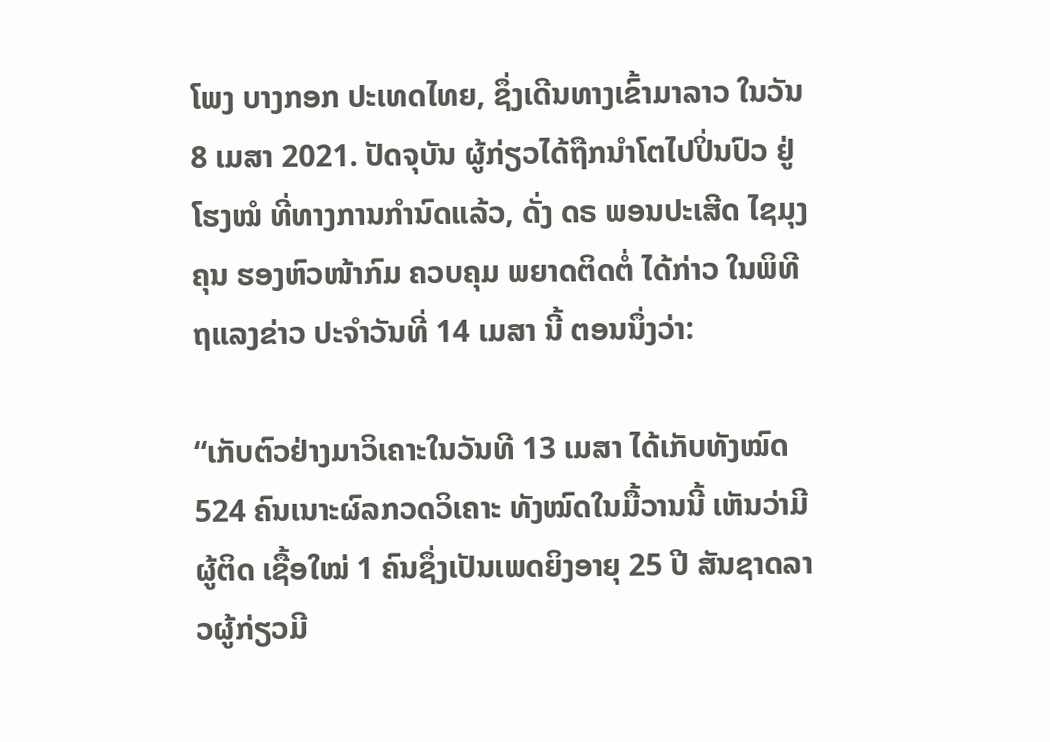ໂພງ ບາງກອກ ປະເທດໄທຍ, ຊຶ່ງເດີນທາງເຂົ້າມາລາວ ໃນວັນ 8 ເມສາ 2021. ປັດຈຸບັນ ຜູ້ກ່ຽວໄດ້ຖືກນໍາໂຕໄປປິ່ນປົວ ຢູ່ໂຮງໝໍ ທີ່ທາງການກໍານົດແລ້ວ, ດັ່ງ ດຣ ພອນປະເສີດ ໄຊມຸງຄຸນ ຮອງຫົວໜ້າກົມ ຄວບຄຸມ ພຍາດຕິດຕໍ່ ໄດ້ກ່າວ ໃນພິທີຖແລງຂ່າວ ປະຈໍາວັນທີ່ 14 ເມສາ ນີ້ ຕອນນຶ່ງວ່າ:

“ເກັບຕົວຢ່າງມາວິເຄາະໃນວັນທີ 13 ເມສາ ໄດ້ເກັບທັງໝົດ 524 ຄົນເນາະຜົລກວດວິເຄາະ ທັງໝົດໃນມື້ວານນີ້ ເຫັນວ່າມີຜູ້ຕິດ ເຊື້ອໃໝ່ 1 ຄົນຊຶ່ງເປັນເພດຍິງອາຍຸ 25 ປີ ສັນຊາດລາວຜູ້ກ່ຽວມີ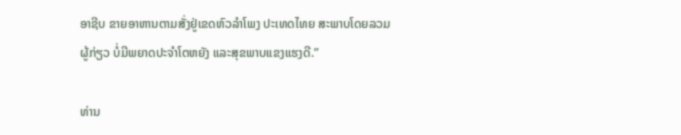ອາຊີບ ຂາຍອາຫານຕາມສັ່ງຢູ່ເຂດຫົວລໍາໂພງ ປະເທດໄທຍ ສະພາບໂດຍລວມ ຜູ້ກ່ຽວ ບໍ່ມີພຍາດປະຈໍາໂຕຫຍັງ ແລະສຸຂພາບແຂງແຮງດີ.”

ທ່ານ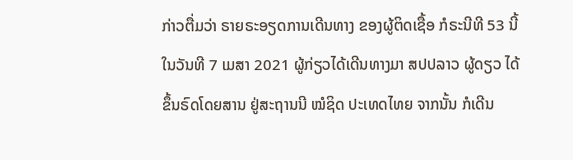ກ່າວຕື່ມວ່າ ຣາຍຣະອຽດການເດີນທາງ ຂອງຜູ້ຕິດເຊື້ອ ກໍຣະນີທີ 53 ນີ້ ໃນວັນທີ 7 ເມສາ 2021 ຜູ້ກ່ຽວໄດ້ເດີນທາງມາ ສປປລາວ ຜູ້ດຽວ ໄດ້ຂຶ້ນຣົດໂດຍສານ ຢູ່ສະຖານນີ ໝໍຊິດ ປະເທດໄທຍ ຈາກນັ້ນ ກໍເດີນ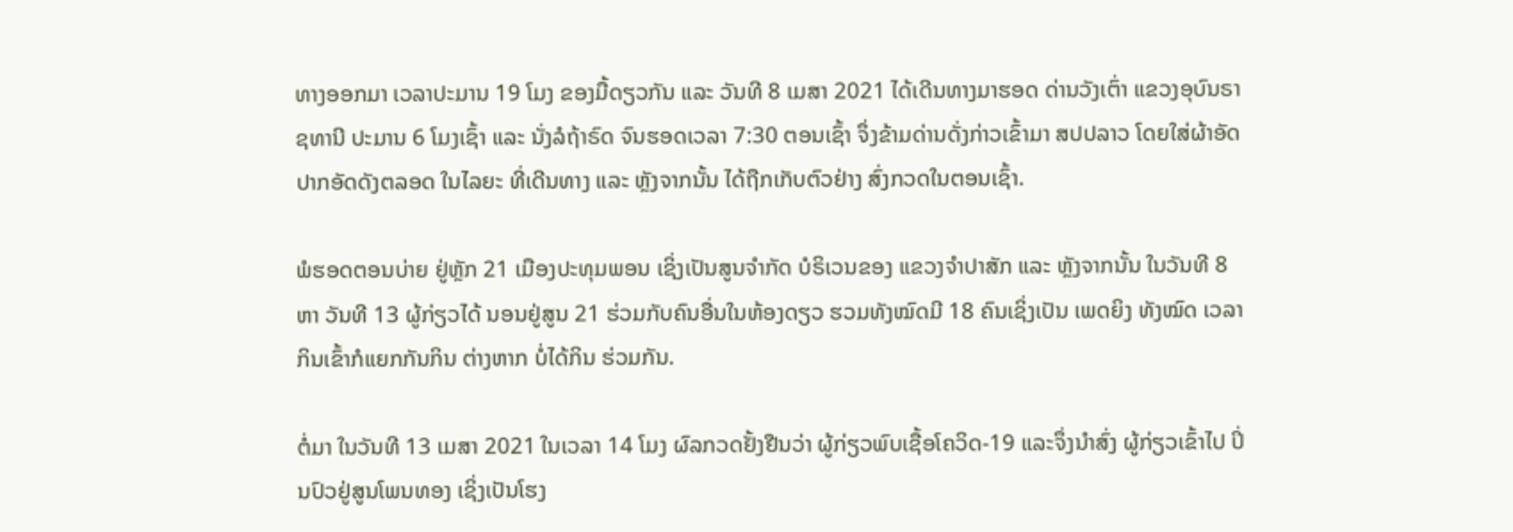ທາງອອກມາ ເວລາປະມານ 19 ໂມງ ຂອງມື້ດຽວກັນ ແລະ ວັນທີ 8 ເມສາ 2021 ໄດ້ເດີນທາງມາຮອດ ດ່ານວັງເຕົ່າ ແຂວງອຸບົນຣາຊທານີ ປະມານ 6 ໂມງເຊົ້າ ແລະ ນັ່ງລໍຖ້າຣົດ ຈົນຮອດເວລາ 7:30 ຕອນເຊົ້າ ຈຶ່ງຂ້າມດ່ານດັ່ງກ່າວເຂົ້າມາ ສປປລາວ ໂດຍໃສ່ຜ້າອັດປາກອັດດັງຕລອດ ໃນໄລຍະ ທີ່ເດີນທາງ ແລະ ຫຼັງຈາກນັ້ນ ໄດ້ຖືກເກັບຕົວຢ່າງ ສົ່ງກວດໃນຕອນເຊົ້າ.

ພໍຮອດຕອນບ່າຍ ຢູ່ຫຼັກ 21 ເມືອງປະທຸມພອນ ເຊິ່ງເປັນສູນຈໍາກັດ ບໍຣິເວນຂອງ ແຂວງຈໍາປາສັກ ແລະ ຫຼັງຈາກນັ້ນ ໃນວັນທີ 8 ຫາ ວັນທີ 13 ຜູ້ກ່ຽວໄດ້ ນອນຢູ່ສູນ 21 ຮ່ວມກັບຄົນອື່ນໃນຫ້ອງດຽວ ຮວມທັງໝົດມີ 18 ຄົນເຊິ່ງເປັນ ເພດຍິງ ທັງໝົດ ເວລາກິນເຂົ້າກໍແຍກກັນກິນ ຕ່າງຫາກ ບໍ່ໄດ້ກິນ ຮ່ວມກັນ.

ຕໍ່ມາ ໃນວັນທີ 13 ເມສາ 2021 ໃນເວລາ 14 ໂມງ ຜົລກວດຢັ້ງຢືນວ່າ ຜູ້ກ່ຽວພົບເຊື້ອໂຄວິດ-19 ແລະຈຶ່ງນໍາສົ່ງ ຜູ້ກ່ຽວເຂົ້າໄປ ປິ່ນປົວຢູ່ສູນໂພນທອງ ເຊິ່ງເປັນໂຮງ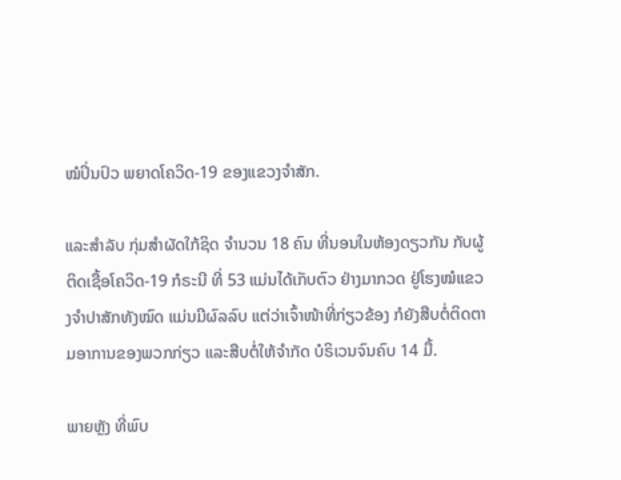ໝໍປິ່ນປົວ ພຍາດໂຄວິດ-19 ຂອງແຂວງຈໍາສັກ.

ແລະສໍາລັບ ກຸ່ມສໍາຜັດໃກ້ຊິດ ຈໍານວນ 18 ຄົນ ທີ່ນອນໃນຫ້ອງດຽວກັນ ກັບຜູ້ຕິດເຊື້ອໂຄວິດ-19 ກໍຣະນີ ທີ່ 53 ແມ່ນໄດ້ເກັບຕົວ ຢ່າງມາກວດ ຢູ່ໂຮງໝໍແຂວງຈໍາປາສັກທັງໝົດ ແມ່ນມີຜົລລົບ ແຕ່ວ່າເຈົ້າໜ້າທີ່ກ່ຽວຂ້ອງ ກໍຍັງສືບຕໍ່ຕິດຕາມອາການຂອງພວກກ່ຽວ ແລະສືບຕໍ່ໃຫ້ຈໍາກັດ ບໍຣິເວນຈົນຄົບ 14 ມື້.

ພາຍຫຼັງ ທີ່ພົບ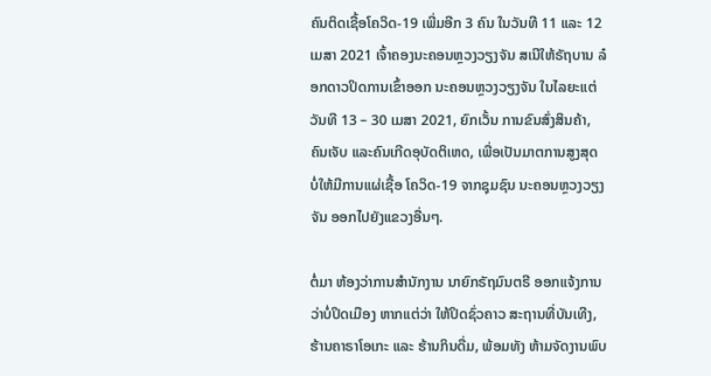ຄົນຕິດເຊື້ອໂຄວິດ-19 ເພີ່ມອີກ 3 ຄົນ ໃນວັນທີ 11 ແລະ 12 ເມສາ 2021 ເຈົ້າຄອງນະຄອນຫຼວງວຽງຈັນ ສເນີໃຫ້ຣັຖບານ ລ໋ອກດາວປິດການເຂົ້າອອກ ນະຄອນຫຼວງວຽງຈັນ ໃນໄລຍະແຕ່ວັນທີ 13 – 30 ເມສາ 2021, ຍົກເວັ້ນ ການຂົນສົ່ງສິນຄ້າ, ຄົນເຈັບ ແລະຄົນເກີດອຸບັດຕິເຫດ, ເພື່ອເປັນມາຕການສູງສຸດ ບໍ່ໃຫ້ມີການແຜ່ເຊື້ອ ໂຄວິດ-19 ຈາກຊຸມຊົນ ນະຄອນຫຼວງວຽງຈັນ ອອກໄປຍັງແຂວງອື່ນໆ.

ຕໍ່ມາ ຫ້ອງວ່າການສໍານັກງານ ນາຍົກຣັຖມົນຕຣີ ອອກແຈ້ງການ ວ່າບໍ່ປິດເມືອງ ຫາກແຕ່ວ່າ ໃຫ້ປິດຊົ່ວຄາວ ສະຖານທີ່ບັນເທີງ, ຮ້ານຄາຣາໂອເກະ ແລະ ຮ້ານກິນດື່ມ, ພ້ອມທັງ ຫ້າມຈັດງານພົບ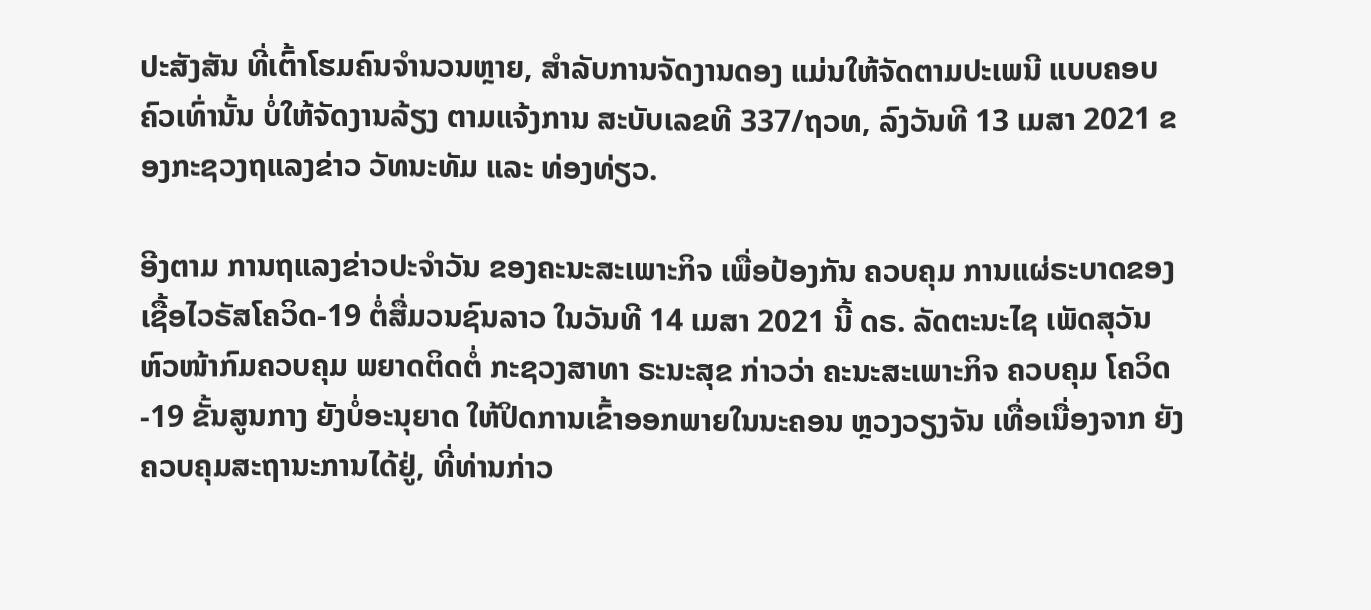ປະສັງສັນ ທີ່ເຕົ້າໂຮມຄົນຈໍານວນຫຼາຍ, ສໍາລັບການຈັດງານດອງ ແມ່ນໃຫ້ຈັດຕາມປະເພນີ ແບບຄອບຄົວເທົ່ານັ້ນ ບໍ່ໃຫ້ຈັດງານລ້ຽງ ຕາມແຈ້ງການ ສະບັບເລຂທີ 337/ຖວທ, ລົງວັນທີ 13 ເມສາ 2021 ຂອງກະຊວງຖແລງຂ່າວ ວັທນະທັມ ແລະ ທ່ອງທ່ຽວ.

ອີງຕາມ ການຖແລງຂ່າວປະຈໍາວັນ ຂອງຄະນະສະເພາະກິຈ ເພື່ອປ້ອງກັນ ຄວບຄຸມ ການແຜ່ຣະບາດຂອງ ເຊື້ອໄວຣັສໂຄວິດ-19 ຕໍ່ສື່ມວນຊົນລາວ ໃນວັນທີ 14 ເມສາ 2021 ນີ້ ດຣ. ລັດຕະນະໄຊ ເພັດສຸວັນ ຫົວໜ້າກົມຄວບຄຸມ ພຍາດຕິດຕໍ່ ກະຊວງສາທາ ຣະນະສຸຂ ກ່າວວ່າ ຄະນະສະເພາະກິຈ ຄວບຄຸມ ໂຄວິດ-19 ຂັ້ນສູນກາງ ຍັງບໍ່ອະນຸຍາດ ໃຫ້ປິດການເຂົ້າອອກພາຍໃນນະຄອນ ຫຼວງວຽງຈັນ ເທື່ອເນື່ອງຈາກ ຍັງຄວບຄຸມສະຖານະການໄດ້ຢູ່, ທີ່ທ່ານກ່າວ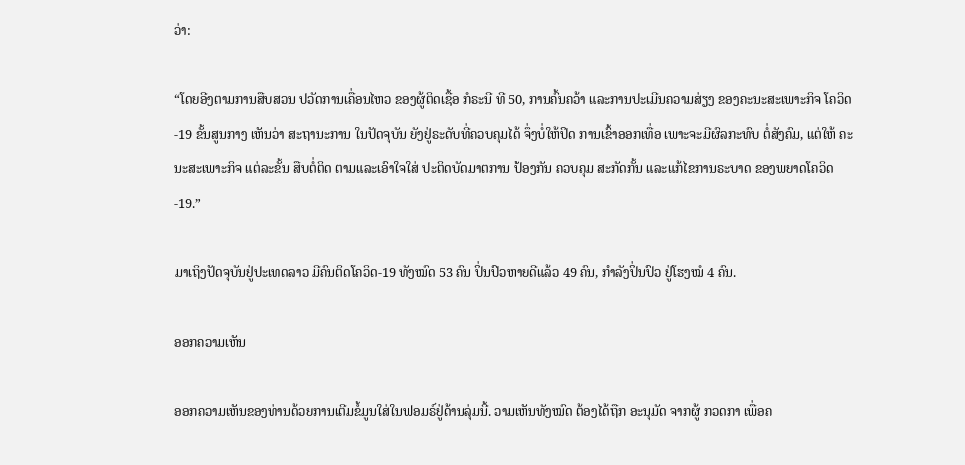ວ່າ:

“ໂດຍອີງຕາມການສືບສວນ ປວັດການເຄື່ອນໄຫວ ຂອງຜູ້ຕິດເຊື້ອ ກໍຣະນີ ທີ 50, ການຄົ້ນຄວ້າ ແລະການປະເມີນຄວາມສ່ຽງ ຂອງຄະນະສະເພາະກິຈ ໂຄວິດ-19 ຂັ້ນສູນກາງ ເຫັນວ່າ ສະຖານະການ ໃນປັດຈຸບັນ ຍັງຢູ່ຣະດັບທີ່ຄວບຄຸມໄດ້ ຈຶ່ງບໍ່ໃຫ້ປິດ ການເຂົ້າອອກເທື່ອ ເພາະຈະມີຜົລກະທົບ ຕໍ່ສັງຄົມ, ແຕ່ໃຫ້ ຄະນະສະເພາະກິຈ ແຕ່ລະຂັ້ນ ສືບຕໍ່ຕິດ ຕາມແລະເອົາໃຈໃສ່ ປະຕິດບັດມາຕການ ປ້ອງກັນ ຄວບຄຸມ ສະກັດກັ້ນ ແລະແກ້ໄຂການຣະບາດ ຂອງພຍາດໂຄວິດ-19.”

ມາເຖິງປັດຈຸບັນຢູ່ປະເທດລາວ ມີຄົນຕິດໂຄວິດ-19 ທັງໝົດ 53 ຄົນ ປິ່ນປົວຫາຍດີແລ້ວ 49 ຄົນ, ກໍາລັງປິ່ນປົວ ຢູ່ໂຮງໝໍ 4 ຄົນ.

ອອກຄວາມເຫັນ

ອອກຄວາມເຫັນຂອງທ່ານດ້ວຍການເຕີມຂໍ້ມູນໃສ່ໃນຟອມຣ໌ຢູ່ດ້ານລຸ່ມນີ້. ວາມເຫັນທັງໝົດ ຕ້ອງໄດ້ຖືກ ອະນຸມັດ ຈາກຜູ້ ກວດກາ ເພື່ອຄ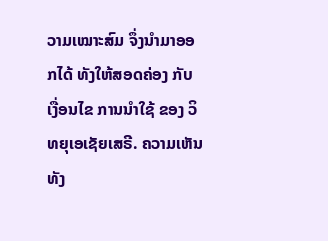ວາມເໝາະສົມ ຈຶ່ງນໍາມາອອກໄດ້ ທັງໃຫ້ສອດຄ່ອງ ກັບ ເງື່ອນໄຂ ການນຳໃຊ້ ຂອງ ວິທຍຸເອເຊັຍເສຣີ. ຄວາມເຫັນທັງ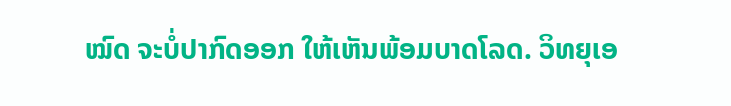ໝົດ ຈະບໍ່ປາກົດອອກ ໃຫ້ເຫັນພ້ອມບາດໂລດ. ວິທຍຸເອ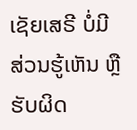ເຊັຍເສຣີ ບໍ່ມີສ່ວນຮູ້ເຫັນ ຫຼືຮັບຜິດ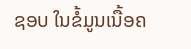ຊອບ ໃນຂໍ້ມູນເນື້ອຄ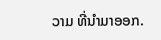ວາມ ທີ່ນໍາມາອອກ.